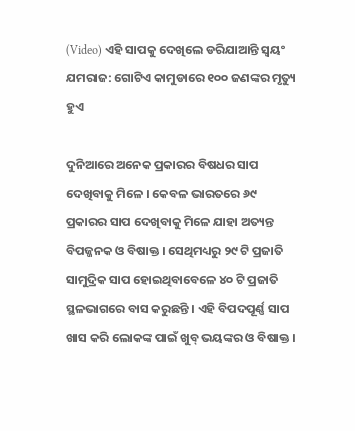(Video) ଏହି ସାପକୁ ଦେଖିଲେ ଡରିଯାଆନ୍ତି ସ୍ୱୟଂ ଯମରାଜ: ଗୋଟିଏ କାମୁଡାରେ ୧୦୦ ଜଣଙ୍କର ମୃତ୍ୟୁ ହୁଏ

ଦୁନିଆରେ ଅନେକ ପ୍ରକାରର ବିଷଧର ସାପ ଦେଖିବାକୁ ମିଳେ । କେବଳ ଭାରତରେ ୬୯ ପ୍ରକାରର ସାପ ଦେଖିବାକୁ ମିଳେ ଯାହା ଅତ୍ୟନ୍ତ ବିପଜ୍ଜନକ ଓ ବିଷାକ୍ତ । ସେଥିମଧ୍ୟରୁ ୨୯ ଟି ପ୍ରଜାତି ସାମୁଦ୍ରିକ ସାପ ହୋଇଥିବାବେଳେ ୪୦ ଟି ପ୍ରଜାତି ସ୍ଥଳଭାଗରେ ବାସ କରୁଛନ୍ତି । ଏହି ବିପଦପୂର୍ଣ୍ଣ ସାପ ଖାସ କରି ଲୋକଙ୍କ ପାଇଁ ଖୁବ୍ ଭୟଙ୍କର ଓ ବିଷାକ୍ତ ।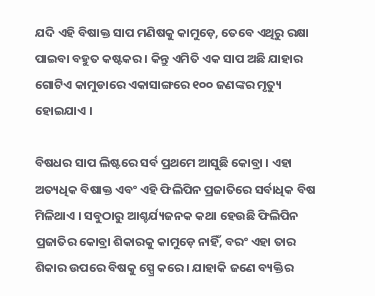ଯଦି ଏହି ବିଷାକ୍ତ ସାପ ମଣିଷକୁ କାମୁଡ଼େ, ତେବେ ଏଥିରୁ ରକ୍ଷା ପାଇବା ବହୁତ କଷ୍ଟକର । କିନ୍ତୁ ଏମିତି ଏକ ସାପ ଅଛି ଯାହାର ଗୋଟିଏ କାମୁଡାରେ ଏକାସାଙ୍ଗରେ ୧୦୦ ଜଣଙ୍କର ମୃତ୍ୟୁ ହୋଇଯାଏ ।

ବିଷଧର ସାପ ଲିଷ୍ଟରେ ସର୍ବ ପ୍ରଥମେ ଆସୁଛି କୋବ୍ରା । ଏହା ଅତ୍ୟଧିକ ବିଷାକ୍ତ ଏବଂ ଏହି ଫିଲିପିନ ପ୍ରଜାତିରେ ସର୍ବାଧିକ ବିଷ ମିଳିଥାଏ । ସବୁଠାରୁ ଆଶ୍ଚର୍ଯ୍ୟଜନକ କଥା ହେଉଛି ଫିଲିପିନ ପ୍ରଜାତିର କୋବ୍ରା ଶିକାରକୁ କାମୁଡ଼େ ନାହିଁ, ବରଂ ଏହା ତାର ଶିକାର ଉପରେ ବିଷକୁ ସ୍ପ୍ରେ କରେ । ଯାହାକି ଜଣେ ବ୍ୟକ୍ତିର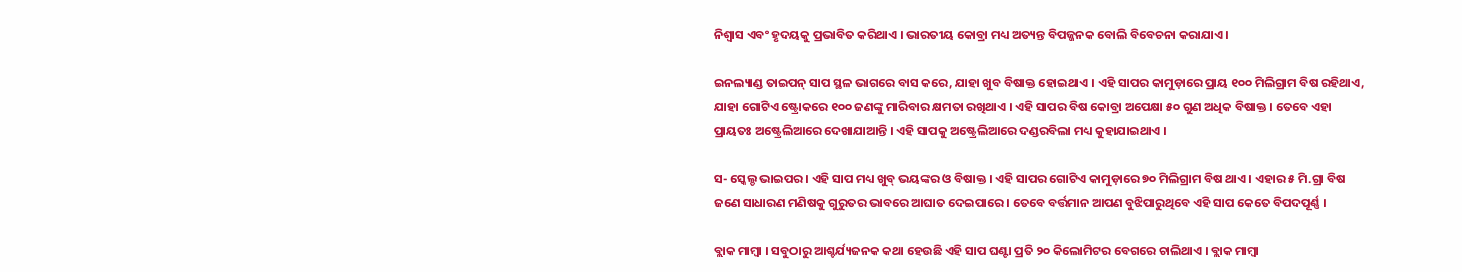ନିଶ୍ୱାସ ଏବଂ ହୃଦୟକୁ ପ୍ରଭାବିତ କରିଥାଏ । ଭାରତୀୟ କୋବ୍ରା ମଧ୍ୟ ଅତ୍ୟନ୍ତ ବିପଜ୍ଜନକ ବୋଲି ବିବେଚନା କରାଯାଏ ।

ଇନଲ୍ୟାଣ୍ଡ ତାଇପନ୍ ସାପ ସ୍ଥଳ ଭାଗରେ ବାସ କରେ, ଯାହା ଖୁବ ବିଷାକ୍ତ ହୋଇଥାଏ । ଏହି ସାପର କାମୁଡ଼ାରେ ପ୍ରାୟ ୧୦୦ ମିଲିଗ୍ରାମ ବିଷ ରହିଥାଏ, ଯାହା ଗୋଟିଏ ଷ୍ଟ୍ରୋକରେ ୧୦୦ ଜଣଙ୍କୁ ମାରିବାର କ୍ଷମତା ରଖିଥାଏ । ଏହି ସାପର ବିଷ କୋବ୍ରା ଅପେକ୍ଷା ୫୦ ଗୁଣ ଅଧିକ ବିଷାକ୍ତ । ତେବେ ଏହା ପ୍ରାୟତଃ ଅଷ୍ଟ୍ରେଲିଆରେ ଦେଖାଯାଆନ୍ତି । ଏହି ସାପକୁ ଅଷ୍ଟ୍ରେଲିଆରେ ଦଣ୍ଡରବିଲା ମଧ୍ୟ କୁହାଯାଇଥାଏ ।

ସ- ସ୍କେଲ୍ଡ ଭାଇପର । ଏହି ସାପ ମଧ୍ୟ ଖୁବ୍ ଭୟଙ୍କର ଓ ବିଷାକ୍ତ । ଏହି ସାପର ଗୋଟିଏ କାମୁଡ଼ାରେ ୭୦ ମିଲିଗ୍ରାମ ବିଷ ଥାଏ । ଏହାର ୫ ମି.ଗ୍ରା ବିଷ ଜଣେ ସାଧାରଣ ମଣିଷକୁ ଗୁରୁତର ଭାବରେ ଆଘାତ ଦେଇପାରେ । ତେବେ ବର୍ତ୍ତମାନ ଆପଣ ବୁଝିପାରୁଥିବେ ଏହି ସାପ କେତେ ବିପଦପୂର୍ଣ୍ଣ ।

ବ୍ଲାକ ମାମ୍ବା । ସବୁଠାରୁ ଆଶ୍ଚର୍ଯ୍ୟଜନକ କଥା ହେଉଛି ଏହି ସାପ ଘଣ୍ଟା ପ୍ରତି ୨୦ କିଲୋମିଟର ବେଗରେ ଚାଲିଥାଏ । ବ୍ଲାକ ମାମ୍ବା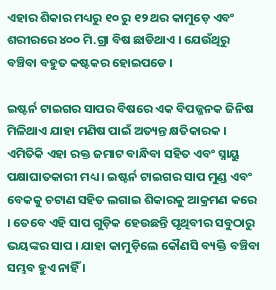ଏହାର ଶିକାର ମଧ୍ୟରୁ ୧୦ ରୁ ୧୨ ଥର କାମୁଡ଼େ ଏବଂ ଶରୀରରେ ୪୦୦ ମି.ଗ୍ରା ବିଷ ଛାଡିଥାଏ । ଯେଉଁଥିରୁ ବଞ୍ଚିବା ବହୁତ କଷ୍ଟକର ହୋଇପଡେ ।

ଇଷ୍ଟର୍ନ ଟାଇଗର ସାପର ବିଷରେ ଏକ ବିପଜ୍ଜନକ ଜିନିଷ ମିଳିଥାଏ ଯାହା ମଣିଷ ପାଇଁ ଅତ୍ୟନ୍ତ କ୍ଷତିକାରକ । ଏମିତିକି ଏହା ରକ୍ତ ଜମାଟ ବାନ୍ଧିବା ସହିତ ଏବଂ ସ୍ନାୟୁ ପକ୍ଷାଘାତକାରୀ ମଧ୍ୟ । ଇଷ୍ଟର୍ନ ଟାଇଗର ସାପ ମୁଣ୍ଡ ଏବଂ ବେକକୁ ଚଟାଣ ସହିତ ଲଗାଇ ଶିକାରକୁ ଆକ୍ରମଣ କରେ । ତେବେ ଏହି ସାପ ଗୁଡ଼ିକ ହେଉଛନ୍ତି ପୃଥିବୀର ସବୁଠାରୁ ଭୟଙ୍କର ସାପ । ଯାହା କାମୁଡ଼ିଲେ କୌଣସି ବ୍ୟକ୍ତି ବଞ୍ଚିବା ସମ୍ଭବ ହୁଏ ନାହିଁ ।